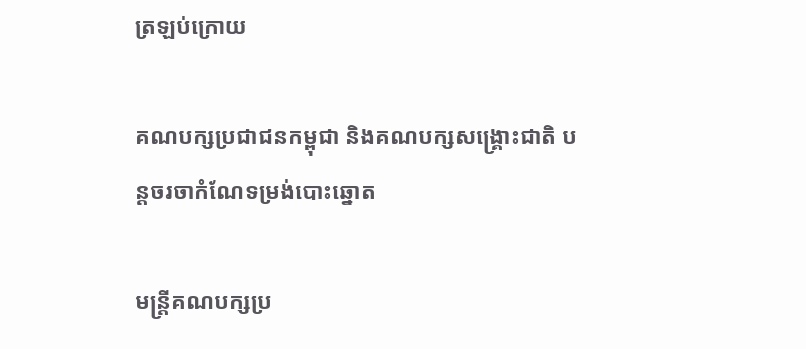ត្រឡប់ក្រោយ

គណបក្សប្រជាជនកម្ពុជា និងគណបក្សសង្គ្រោះជាតិ បន្ដចរចាកំណែទម្រង់បោះឆ្នោត

មន្រ្ដីគណបក្សប្រ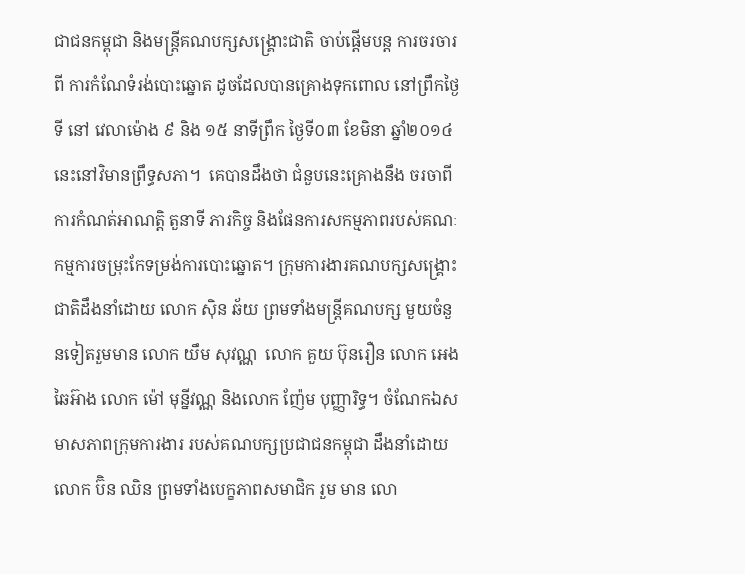ជាជនកម្ពុជា និងមន្រ្ដីគណបក្សសង្រ្គោះជាតិ ចាប់ផ្តើមបន្ដ ការចរចារពី ការកំណែទំរង់បោះឆ្នោត ដូចដែលបានគ្រោងទុកពោល នៅព្រឹកថ្ងៃទី នៅ វេលាម៉ោង ៩ និង ១៥ នាទីព្រឹក ថ្ងៃទី០៣ ខែមិនា ឆ្នាំ២០១៤ នេះនៅវិមានព្រឹទ្ធសភា។  គេបានដឹងថា ជំនួបនេះគ្រោងនឹង ចរចាពីការកំណត់អាណត្តិ តួនាទី ភារកិច្ច និងផែនការសកម្មភាពរបស់គណៈកម្មការចម្រុះកែទម្រង់ការបោះឆ្នោត។ ក្រុមការងារគណបក្សសង្រ្គោះជាតិដឹងនាំដោយ លោក ស៊ិន ឆ័យ ព្រមទាំងមន្ត្រីគណបក្ស មួយចំនួនទៀតរួមមាន លោក យឹម សុវណ្ណ  លោក គួយ ប៊ុនរឿន លោក អេង ឆៃអ៊ាង លោក ម៉ៅ មុន្នីវណ្ណ និងលោក ញ៉ែម បុញ្ញារិទ្ធ។ ចំណែកឯសមាសភាពក្រុមការងារ របស់គណបក្សប្រជាជនកម្ពុជា ដឹងនាំដោយ លោក ប៊ិន ឈិន ព្រមទាំងបេក្ខភាពសមាជិក រួម មាន លោ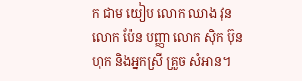ក ជាម យៀប លោក ឈាង វុន លោក ប៉ែន បញ្ញា លោក ស៊ិក ប៊ុនហុក និងអ្នកស្រី គ្រួច សំអាន។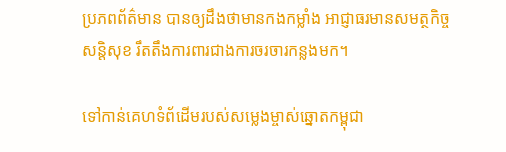ប្រភពព័ត៌មាន បានឲ្យដឹងថាមានកងកម្លាំង អាជ្ញាធរមានសមត្ថកិច្ច សន្ដិសុខ រឹតតឹងការពារជាងការចរចារកន្លងមក។

ទៅកាន់គេហទំព័ដើមរបស់សម្លេងម្ចាស់ឆ្នោតកម្ពុជា